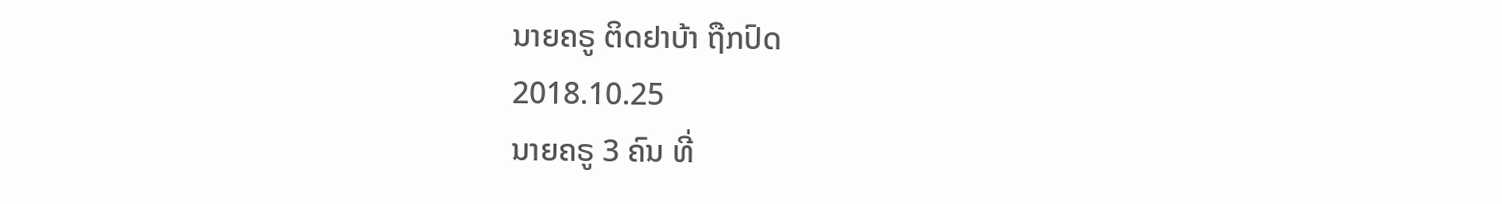ນາຍຄຣູ ຕິດຢາບ້າ ຖືກປົດ
2018.10.25
ນາຍຄຣູ 3 ຄົນ ທີ່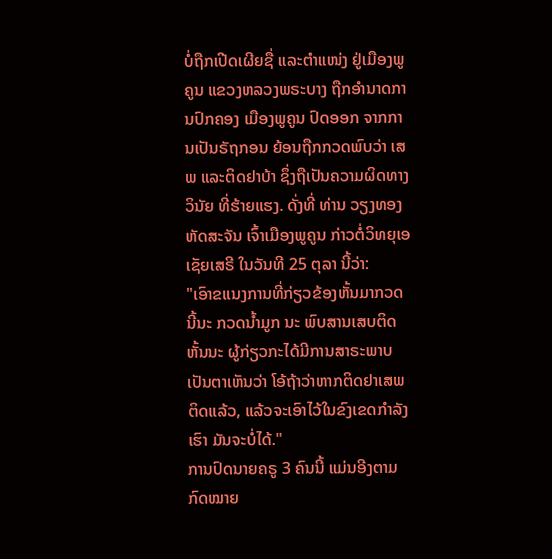ບໍ່ຖືກເປີດເຜີຍຊື່ ແລະຕໍາແໜ່ງ ຢູ່ເມືອງພູຄູນ ແຂວງຫລວງພຣະບາງ ຖືກອໍານາດການປົກຄອງ ເມືອງພູຄູນ ປົດອອກ ຈາກການເປັນຣັຖກອນ ຍ້ອນຖືກກວດພົບວ່າ ເສພ ແລະຕິດຢາບ້າ ຊຶ່ງຖືເປັນຄວາມຜິດທາງວິນັຍ ທີ່ຮ້າຍແຮງ. ດັ່ງທີ່ ທ່ານ ວຽງທອງ ຫັດສະຈັນ ເຈົ້າເມືອງພູຄູນ ກ່າວຕໍ່ວິທຍຸເອເຊັຍເສຣີ ໃນວັນທີ 25 ຕຸລາ ນີ້ວ່າ:
"ເອົາຂແນງການທີ່ກ່ຽວຂ້ອງຫັ້ນມາກວດ ນີ້ນະ ກວດນໍ້າມູກ ນະ ພົບສານເສບຕິດ ຫັ້ນນະ ຜູ້ກ່ຽວກະໄດ້ມີການສາຣະພາບ ເປັນຕາເຫັນວ່າ ໂອ້ຖ້າວ່າຫາກຕິດຢາເສພຕິດແລ້ວ, ແລ້ວຈະເອົາໄວ້ໃນຂົງເຂດກໍາລັງ ເຮົາ ມັນຈະບໍ່ໄດ້."
ການປົດນາຍຄຣູ 3 ຄົນນີ້ ແມ່ນອີງຕາມກົດໝາຍ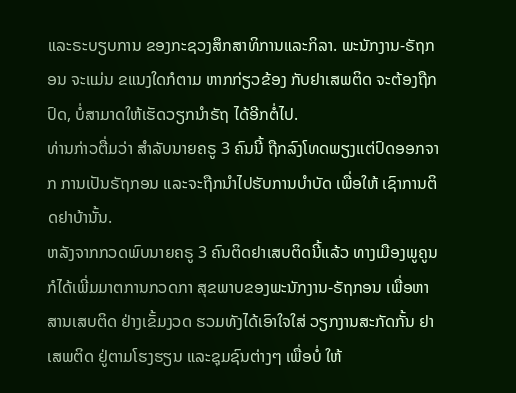ແລະຣະບຽບການ ຂອງກະຊວງສຶກສາທິການແລະກິລາ. ພະນັກງານ-ຣັຖກອນ ຈະແມ່ນ ຂແນງໃດກໍຕາມ ຫາກກ່ຽວຂ້ອງ ກັບຢາເສພຕິດ ຈະຕ້ອງຖືກປົດ, ບໍ່ສາມາດໃຫ້ເຮັດວຽກນໍາຣັຖ ໄດ້ອີກຕໍ່ໄປ.
ທ່ານກ່າວຕື່ມວ່າ ສໍາລັບນາຍຄຣູ 3 ຄົນນີ້ ຖືກລົງໂທດພຽງແຕ່ປົດອອກຈາກ ການເປັນຣັຖກອນ ແລະຈະຖືກນໍາໄປຮັບການບໍາບັດ ເພື່ອໃຫ້ ເຊົາການຕິດຢາບ້ານັ້ນ.
ຫລັງຈາກກວດພົບນາຍຄຣູ 3 ຄົນຕິດຢາເສບຕິດນີ້ແລ້ວ ທາງເມືອງພູຄູນ ກໍໄດ້ເພີ່ມມາຕການກວດກາ ສຸຂພາບຂອງພະນັກງານ-ຣັຖກອນ ເພື່ອຫາສານເສບຕິດ ຢ່າງເຂັ້ມງວດ ຮວມທັງໄດ້ເອົາໃຈໃສ່ ວຽກງານສະກັດກັ້ນ ຢາເສພຕິດ ຢູ່ຕາມໂຮງຮຽນ ແລະຊຸມຊົນຕ່າງໆ ເພື່ອບໍ່ ໃຫ້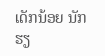ເດັກນ້ອຍ ນັກຮຽ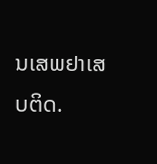ນເສພຢາເສບຕິດ.